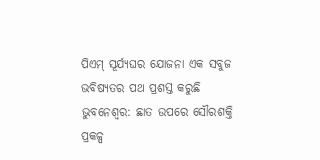ପିଏମ୍ ସୂର୍ଯ୍ୟଘର ଯୋଜନା ଏକ ସବୁଜ ଭବିଷ୍ୟତର ପଥ ପ୍ରଶସ୍ତ କରୁଛି
ଭୁବନେଶ୍ୱର: ଛାତ ଉପରେ ସୌରଶକ୍ତି ପ୍ରକଳ୍ପ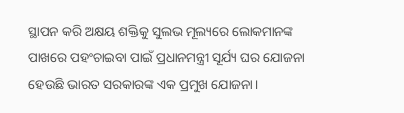ସ୍ଥାପନ କରି ଅକ୍ଷୟ ଶକ୍ତିକୁ ସୁଲଭ ମୂଲ୍ୟରେ ଲୋକମାନଙ୍କ ପାଖରେ ପହଂଚାଇବା ପାଇଁ ପ୍ରଧାନମନ୍ତ୍ରୀ ସୂର୍ଯ୍ୟ ଘର ଯୋଜନା ହେଉଛି ଭାରତ ସରକାରଙ୍କ ଏକ ପ୍ରମୁଖ ଯୋଜନା।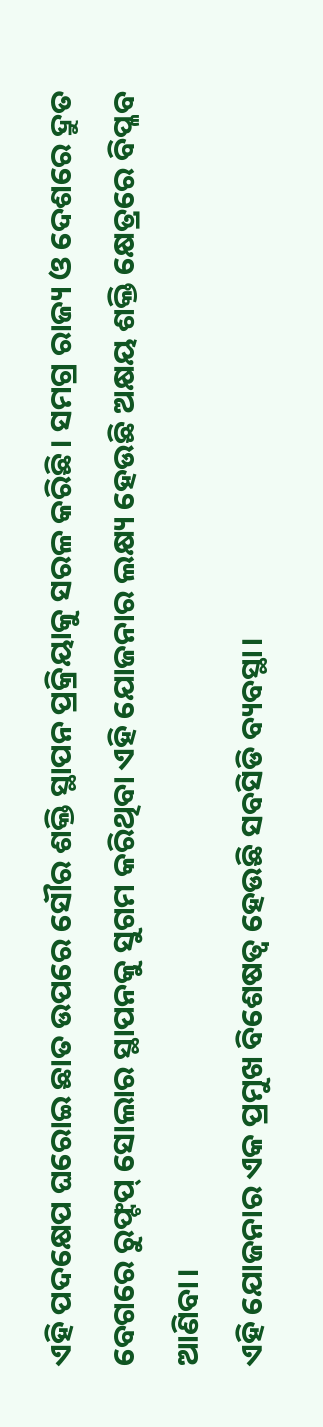ଏହି ପଦକ୍ଷେପ ଘରୋଇ ଛାତ ଉପରେ ସୌର ଶକ୍ତି ସ୍ଥାପନ ପ୍ରକ୍ରିୟାକୁ ସରଳ କରିଛି। ସମଗ୍ର ରାଜ୍ୟ ଓ ଦେଶରେ ଦ୍ରୁତ ବେଗରେ ରୁଫ୍ଟପ୍ ସୋଲାର ସ୍ଥାପନକୁ ସୁଗମ କରିଥିବା ଏହି ଯୋଜନାର ଲକ୍ଷ୍ୟ ହେଉଛି ଅକ୍ଷୟ ଶକ୍ତି କ୍ଷେତ୍ରରେ ବିପ୍ଳବ ଆଣିବା।
ଏହି ଯୋଜନାର ଏକ ପ୍ରମୁଖ ବିଶେଷତ୍ୱ ହେଉଛି ସବସିଡି ବ୍ୟବସ୍ଥା।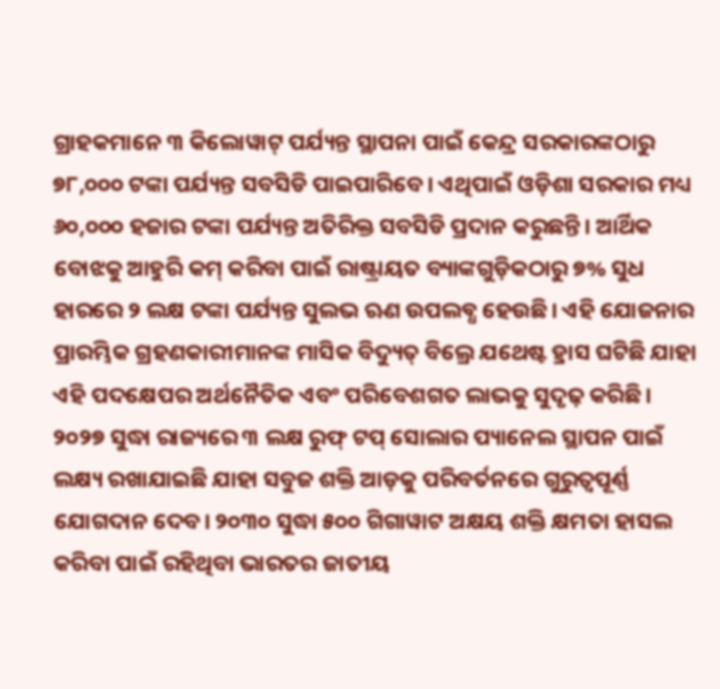ଗ୍ରାହକମାନେ ୩ କିଲୋୱାଟ୍ ପର୍ଯ୍ୟନ୍ତ ସ୍ଥାପନା ପାଇଁ କେନ୍ଦ୍ର ସରକାରଙ୍କଠାରୁ ୭୮,୦୦୦ ଟଙ୍କା ପର୍ଯ୍ୟନ୍ତ ସବସିଡି ପାଇପାରିବେ। ଏଥିପାଇଁ ଓଡ଼ିଶା ସରକାର ମଧ୍ୟ ୬୦,୦୦୦ ହଜାର ଟଙ୍କା ପର୍ଯ୍ୟନ୍ତ ଅତିରିକ୍ତ ସବସିଡି ପ୍ରଦାନ କରୁଛନ୍ତି। ଆର୍ଥିକ ବୋଝକୁ ଆହୁରି କମ୍ କରିବା ପାଇଁ ରାଷ୍ଟ୍ରାୟତ ବ୍ୟାଙ୍କଗୁଡ଼ିକଠାରୁ ୭% ସୁଧ ହାରରେ ୨ ଲକ୍ଷ ଟଙ୍କା ପର୍ଯ୍ୟନ୍ତ ସୁଲଭ ଋଣ ଉପଲବ୍ଧ ହେଉଛି। ଏହି ଯୋଜନାର ପ୍ରାରମ୍ଭିକ ଗ୍ରହଣକାରୀମାନଙ୍କ ମାସିକ ବିଦ୍ୟୁତ୍ ବିଲ୍ରେ ଯଥେଷ୍ଟ ହ୍ରାସ ଘଟିଛି ଯାହା ଏହି ପଦକ୍ଷେପର ଅର୍ଥନୈତିକ ଏବଂ ପରିବେଶଗତ ଲାଭକୁ ସୁଦୃଢ଼ କରିଛି।
୨୦୨୭ ସୁଦ୍ଧା ରାଜ୍ୟରେ ୩ ଲକ୍ଷ ରୁଫ୍ ଟପ୍ ସୋଲାର ପ୍ୟାନେଲ ସ୍ଥାପନ ପାଇଁ ଲକ୍ଷ୍ୟ ରଖାଯାଇଛି ଯାହା ସବୁଜ ଶକ୍ତି ଆଡ଼କୁ ପରିବର୍ତନରେ ଗୁରୁତ୍ୱପୂର୍ଣ୍ଣ ଯୋଗଦାନ ଦେବ। ୨୦୩୦ ସୁଦ୍ଧା ୫୦୦ ଗିଗାୱାଟ ଅକ୍ଷୟ ଶକ୍ତି କ୍ଷମତା ହାସଲ କରିବା ପାଇଁ ରହିଥିବା ଭାରତର ଜାତୀୟ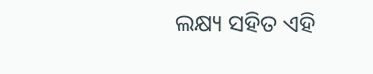ଲକ୍ଷ୍ୟ ସହିତ ଏହି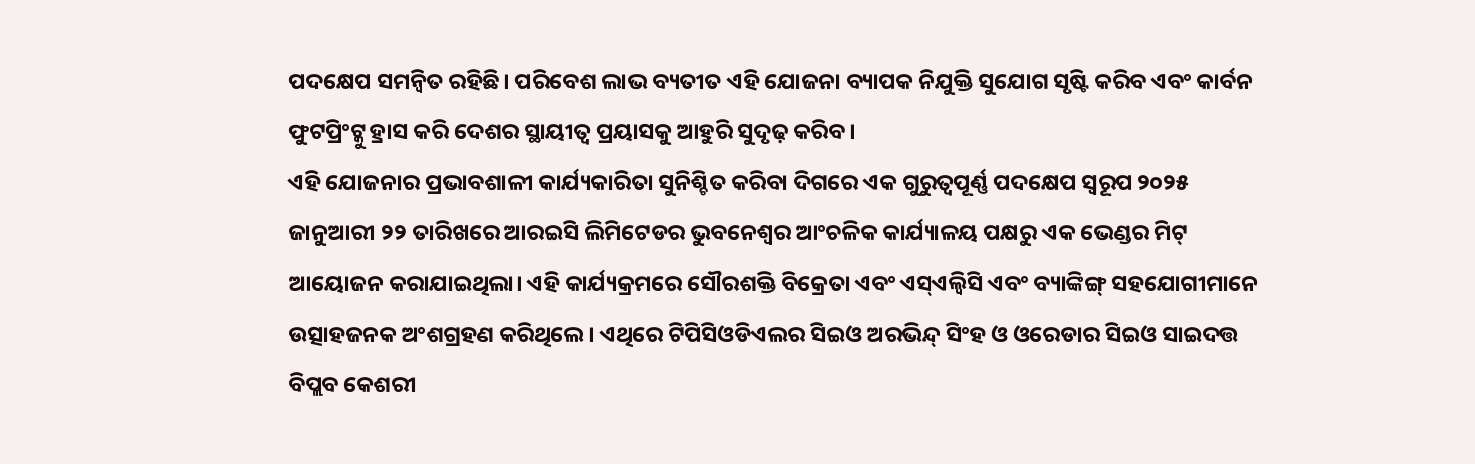ପଦକ୍ଷେପ ସମନ୍ୱିତ ରହିଛି। ପରିବେଶ ଲାଭ ବ୍ୟତୀତ ଏହି ଯୋଜନା ବ୍ୟାପକ ନିଯୁକ୍ତି ସୁଯୋଗ ସୃଷ୍ଟି କରିବ ଏବଂ କାର୍ବନ ଫୁଟପ୍ରିଂଟ୍କୁ ହ୍ରାସ କରି ଦେଶର ସ୍ଥାୟୀତ୍ୱ ପ୍ରୟାସକୁ ଆହୁରି ସୁଦୃଢ଼ କରିବ।
ଏହି ଯୋଜନାର ପ୍ରଭାବଶାଳୀ କାର୍ଯ୍ୟକାରିତା ସୁନିଶ୍ଚିତ କରିବା ଦିଗରେ ଏକ ଗୁରୁତ୍ୱପୂର୍ଣ୍ଣ ପଦକ୍ଷେପ ସ୍ୱରୂପ ୨୦୨୫ ଜାନୁଆରୀ ୨୨ ତାରିଖରେ ଆରଇସି ଲିମିଟେଡର ଭୁବନେଶ୍ୱର ଆଂଚଳିକ କାର୍ଯ୍ୟାଳୟ ପକ୍ଷରୁ ଏକ ଭେଣ୍ଡର ମିଟ୍ ଆୟୋଜନ କରାଯାଇଥିଲା। ଏହି କାର୍ଯ୍ୟକ୍ରମରେ ସୌରଶକ୍ତି ବିକ୍ରେତା ଏବଂ ଏସ୍ଏଲ୍ବିସି ଏବଂ ବ୍ୟାଙ୍କିଙ୍ଗ୍ ସହଯୋଗୀମାନେ ଉତ୍ସାହଜନକ ଅଂଶଗ୍ରହଣ କରିଥିଲେ। ଏଥିରେ ଟିପିସିଓଡିଏଲର ସିଇଓ ଅରଭିନ୍ଦ୍ ସିଂହ ଓ ଓରେଡାର ସିଇଓ ସାଇଦତ୍ତ ବିପ୍ଲବ କେଶରୀ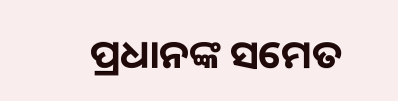ପ୍ରଧାନଙ୍କ ସମେତ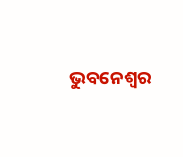ଭୁବନେଶ୍ୱର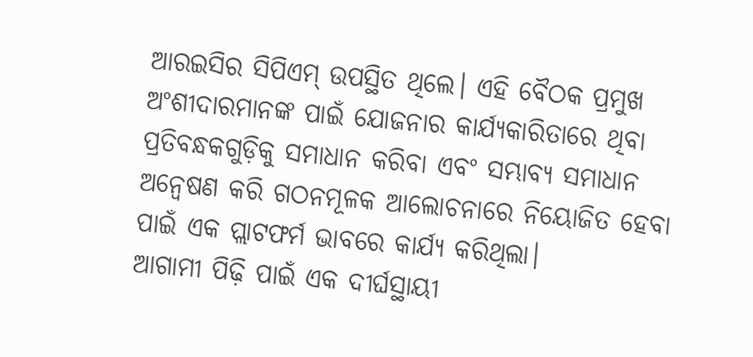ଆରଇସିର ସିପିଏମ୍ ଉପସ୍ଥିତ ଥିଲେ। ଏହି ବୈଠକ ପ୍ରମୁଖ ଅଂଶୀଦାରମାନଙ୍କ ପାଇଁ ଯୋଜନାର କାର୍ଯ୍ୟକାରିତାରେ ଥିବା ପ୍ରତିବନ୍ଧକଗୁଡ଼ିକୁ ସମାଧାନ କରିବା ଏବଂ ସମ୍ଭାବ୍ୟ ସମାଧାନ ଅନ୍ୱେଷଣ କରି ଗଠନମୂଳକ ଆଲୋଚନାରେ ନିୟୋଜିତ ହେବା ପାଇଁ ଏକ ପ୍ଲାଟଫର୍ମ ଭାବରେ କାର୍ଯ୍ୟ କରିଥିଲା।
ଆଗାମୀ ପିଢ଼ି ପାଇଁ ଏକ ଦୀର୍ଘସ୍ଥାୟୀ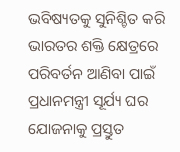ଭବିଷ୍ୟତକୁ ସୁନିଶ୍ଚିତ କରି ଭାରତର ଶକ୍ତି କ୍ଷେତ୍ରରେ ପରିବର୍ତନ ଆଣିବା ପାଇଁ ପ୍ରଧାନମନ୍ତ୍ରୀ ସୂର୍ଯ୍ୟ ଘର ଯୋଜନାକୁ ପ୍ରସ୍ତୁତ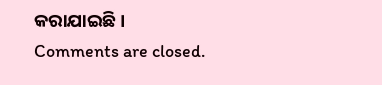କରାଯାଇଛି ।
Comments are closed.